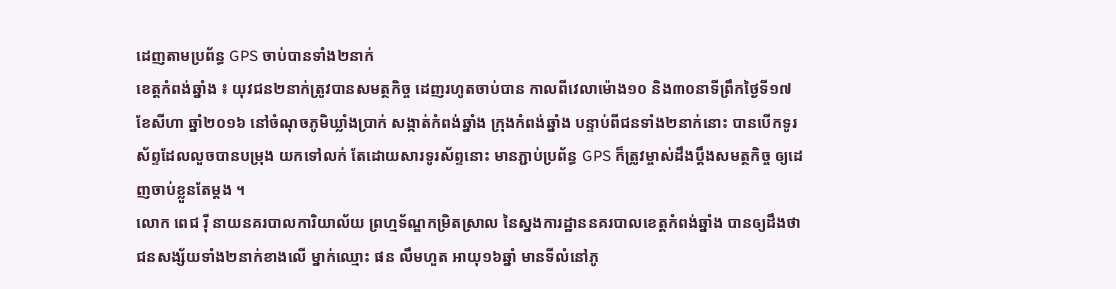ដេញតាមប្រព័ន្ធ GPS ចាប់បានទាំង២នាក់
ខេត្តកំពង់ឆ្នាំង ៖ យុវជន២នាក់ត្រូវបានសមត្ថកិច្ច ដេញរហូតចាប់បាន កាលពីវេលាម៉ោង១០ និង៣០នាទីព្រឹកថ្ងៃទី១៧ ខែសីហា ឆ្នាំ២០១៦ នៅចំណុចភូមិឃ្លាំងប្រាក់ សង្កាត់កំពង់ឆ្នាំង ក្រុងកំពង់ឆ្នាំង បន្ទាប់ពីជនទាំង២នាក់នោះ បានបើកទូរស័ព្ទដែលលួចបានបម្រុង យកទៅលក់ តែដោយសារទូរស័ព្ទនោះ មានភ្ជាប់ប្រព័ន្ធ GPS ក៏ត្រូវម្ចាស់ដឹងប្តឹងសមត្ថកិច្ច ឲ្យដេញចាប់ខ្លួនតែម្តង ។
លោក ពេជ រ៉ី នាយនគរបាលការិយាល័យ ព្រហ្មទ័ណ្ឌកម្រិតស្រាល នៃស្នងការដ្ឋាននគរបាលខេត្តកំពង់ឆ្នាំង បានឲ្យដឹងថា ជនសង្ស័យទាំង២នាក់ខាងលើ ម្នាក់ឈ្មោះ ផន លឹមហួត អាយុ១៦ឆ្នាំ មានទីលំនៅភូ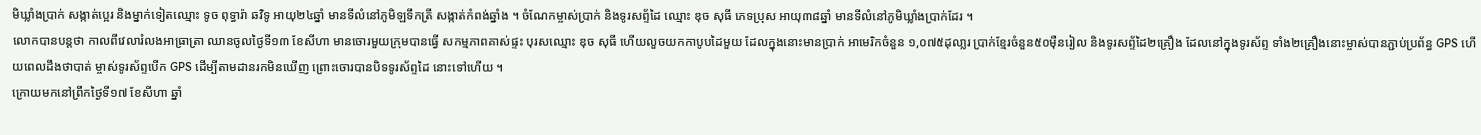មិឃ្លាំងប្រាក់ សង្កាត់ប្អេរ និងម្នាក់ទៀតឈ្មោះ ទូច ពុទ្ធារ៉ា ឆវិទូ អាយុ២៤ឆ្នាំ មានទីលំនៅភូមិឡទឹកត្រី សង្កាត់កំពង់ឆ្នាំង ។ ចំណែកម្ចាស់ប្រាក់ និងទូរសព្ទ័ដៃ ឈ្មោះ ឌុច សុធី ភេទប្រុស អាយុ៣៨ឆ្នាំ មានទីលំនៅភូមិឃ្លាំងប្រាក់ដែរ ។
លោកបានបន្តថា កាលពីវេលារំលងអាធ្រាត្រា ឈានចូលថ្ងៃទី១៣ ខែសីហា មានចោរមួយក្រុមបានធ្វើ សកម្មភាពគាស់ផ្ទះ បុរសឈ្មោះ ឌុច សុធី ហើយលួចយកកាបូបដៃមួយ ដែលក្នុងនោះមានប្រាក់ អាមេរិកចំនួន ១,០៧៥ដុលា្លរ ប្រាក់ខ្មែរចំនួន៥០ម៉ឺនរៀល និងទូរសព្ទ័ដៃ២គ្រឿង ដែលនៅក្នុងទូរស័ព្ទ ទាំង២គ្រឿងនោះម្ចាស់បានភ្ជាប់ប្រព័ន្ធ GPS ហើយពេលដឹងថាបាត់ ម្ចាស់ទូរស័ព្ទបើក GPS ដើម្បីតាមដានរកមិនឃើញ ព្រោះចោរបានបិទទូរស័ព្ទដៃ នោះទៅហើយ ។
ក្រោយមកនៅព្រឹកថ្ងៃទី១៧ ខែសីហា ឆ្នាំ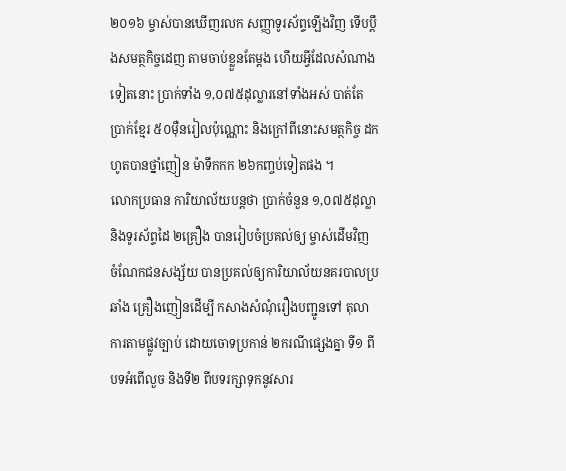២០១៦ ម្ចាស់បានឃើញរលក សញ្ញាទូរស័ព្ទឡើងវិញ ទើបប្តឹងសមត្ថកិច្ចដេញ តាមចាប់ខ្លួនតែម្តង ហើយអ្វីដែលសំណាងទៀតនោះ ប្រាក់ទាំង ១,០៧៥ដុល្លារនៅទាំងអស់ បាត់តែប្រាក់ខ្មែរ ៥០ម៉ឺនរៀលប៉ុណ្ណោះ និងក្រៅពីនោះសមត្ថកិច្ច ដកហូតបានថ្នាំញៀន ម៉ាទឹកកក ២៦កញ្ចប់ទៀតផង ។
លោកប្រធាន ការិយាល័យបន្តថា ប្រាក់ចំនួន ១,០៧៥ដុល្លា និងទូរស័ព្ទដៃ ២គ្រឿង បានរៀបចំប្រគល់ឲ្យ ម្ចាស់ដើមវិញ ចំណែកជនសង្ស័យ បានប្រគល់ឲ្យការិយាល័យនគរបាលប្រឆាំង គ្រឿងញៀនដើម្បី កសាងសំណុំរឿងបញ្ជូនទៅ តុលាការតាមផ្លូវច្បាប់ ដោយចោទប្រកាន់ ២ករណីផ្សេងគ្នា ទី១ ពីបទអំពើលួច និងទី២ ពីបទរក្សាទុកនូវសារ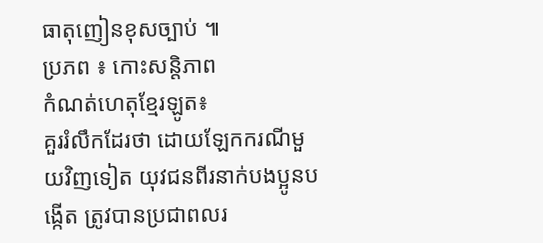ធាតុញៀនខុសច្បាប់ ៕
ប្រភព ៖ កោះសន្តិភាព
កំណត់ហេតុខ្មែរឡូត៖
គួររំលឹកដែរថា ដោយឡែកករណីមួយវិញទៀត យុវជនពីរនាក់បងប្អូនបង្កើត ត្រូវបានប្រជាពលរ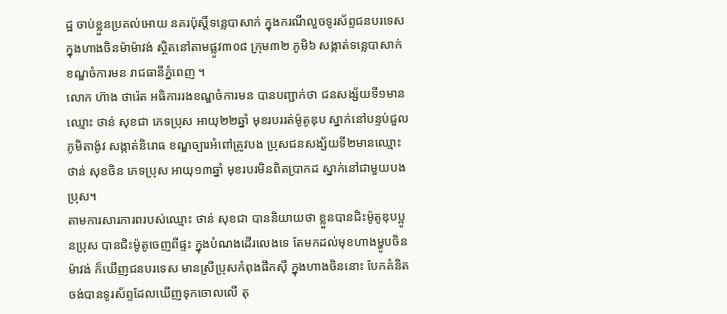ដ្ឋ ចាប់ខ្លួនប្រគល់អោយ នគរប៉ុស្តិ៍ទន្លេបាសាក់ ក្នុងករណីលួចទូរស័ព្ទជនបរទេស ក្នុងហាងចិនម៉ាម៉ាវង់ ស្ថិតនៅតាមផ្លូវ៣០៨ ក្រុម៣២ ភូមិ៦ សង្កាត់ទន្លេបាសាក់ ខណ្ឌចំការមន រាជធានីភ្នំពេញ ។
លោក ហ៊ាង ថារ៉េត អធិការរងខណ្ឌចំការមន បានបញ្ជាក់ថា ជនសង្ស័យទី១មានឈ្មោះ ថាន់ សុខជា ភេទប្រុស អាយុ២២ឆ្នាំ មុខរបររត់ម៉ូតូឌុប ស្នាក់នៅបន្ទប់ជួលភូមិតាង៉ូវ សង្កាត់និរោធ ខណ្ឌច្បារអំពៅត្រូវបង ប្រុសជនសង្ស័យទី២មានឈ្មោះ ថាន់ សុខចិន ភេទប្រុស អាយុ១៣ឆ្នាំ មុខរបរមិនពិតប្រាកដ ស្នាក់នៅជាមួយបងប្រុស។
តាមការសារភារពរបស់ឈ្មោះ ថាន់ សុខជា បាននិយាយថា ខ្លួនបានជិះម៉ូតូឌុបប្អូនប្រុស បានជិះម៉ូតូចេញពីផ្ទះ ក្នុងបំណងដើរលេងទេ តែមកដល់មុខហាងម្ហូបចិន ម៉ាវង់ ក៏ឃើញជនបរទេស មានស្រីប្រុសកំពុងផឹកស៊ី ក្នុងហាងចិននោះ បែកគំនិត ចង់បានទូរស័ព្ទដែលឃើញទុកចោលលើ តុ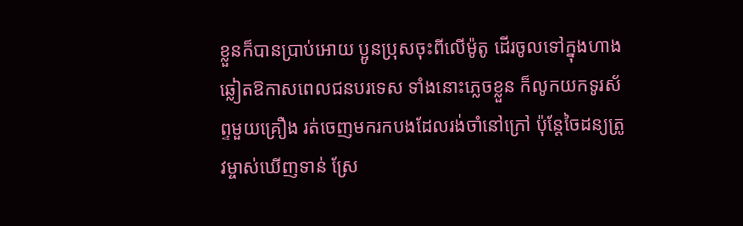ខ្លួនក៏បានប្រាប់អោយ ប្អូនប្រុសចុះពីលើម៉ូតូ ដើរចូលទៅក្នុងហាង ឆ្លៀតឱកាសពេលជនបរទេស ទាំងនោះភ្លេចខ្លួន ក៏លូកយកទូរស័ព្ទមួយគ្រឿង រត់ចេញមករកបងដែលរង់ចាំនៅក្រៅ ប៉ុន្តែចៃដន្យត្រូវម្ចាស់ឃើញទាន់ ស្រែ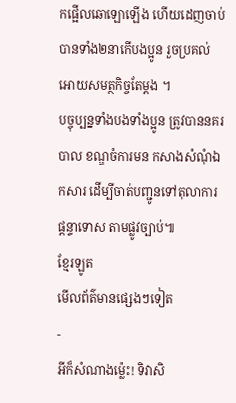កផ្អើលឆោឡោឡើង ហើយដេញចាប់បានទាំង២នាកើបងប្អូន រួចប្រគល់អោយសមត្ថកិច្ចតែម្ដង ។
បច្ចុប្បន្នទាំងបងទាំងប្អូន ត្រូវបាននគរបាល ខណ្ឌចំការមន កសាងសំណុំឯកសារ ដើម្បីចាត់បញ្ជូនទៅតុលាការ ផ្តន្ទាទោស តាមផ្លូវច្បាប់៕
ខ្មែរឡូត
មើលព័ត៌មានផ្សេងៗទៀត
-
អីក៏សំណាងម្ល៉េះ! ទិវាសិ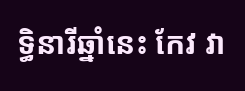ទ្ធិនារីឆ្នាំនេះ កែវ វា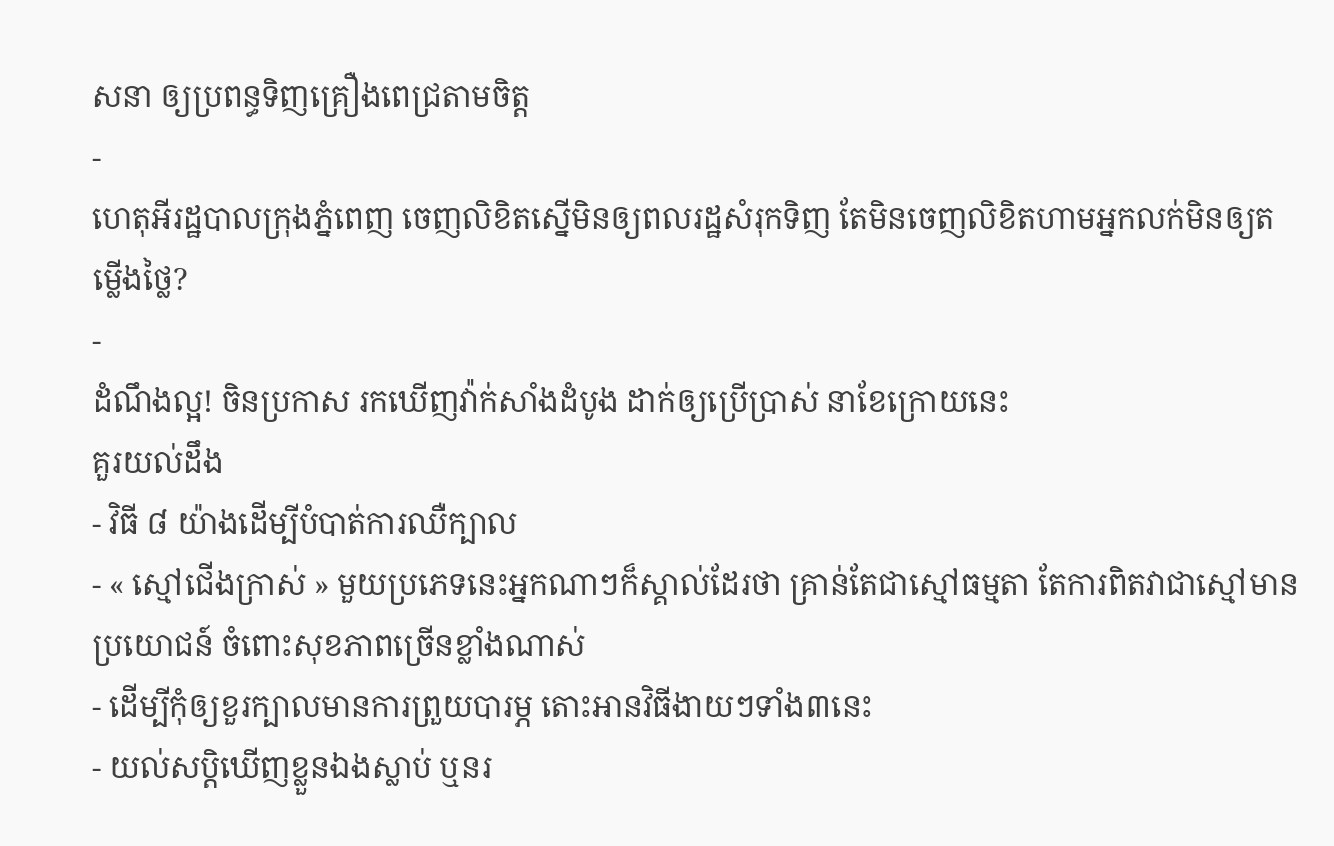សនា ឲ្យប្រពន្ធទិញគ្រឿងពេជ្រតាមចិត្ត
-
ហេតុអីរដ្ឋបាលក្រុងភ្នំពេញ ចេញលិខិតស្នើមិនឲ្យពលរដ្ឋសំរុកទិញ តែមិនចេញលិខិតហាមអ្នកលក់មិនឲ្យតម្លើងថ្លៃ?
-
ដំណឹងល្អ! ចិនប្រកាស រកឃើញវ៉ាក់សាំងដំបូង ដាក់ឲ្យប្រើប្រាស់ នាខែក្រោយនេះ
គួរយល់ដឹង
- វិធី ៨ យ៉ាងដើម្បីបំបាត់ការឈឺក្បាល
- « ស្មៅជើងក្រាស់ » មួយប្រភេទនេះអ្នកណាៗក៏ស្គាល់ដែរថា គ្រាន់តែជាស្មៅធម្មតា តែការពិតវាជាស្មៅមានប្រយោជន៍ ចំពោះសុខភាពច្រើនខ្លាំងណាស់
- ដើម្បីកុំឲ្យខួរក្បាលមានការព្រួយបារម្ភ តោះអានវិធីងាយៗទាំង៣នេះ
- យល់សប្តិឃើញខ្លួនឯងស្លាប់ ឬនរ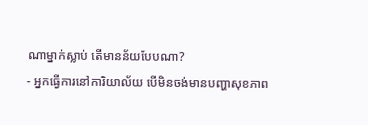ណាម្នាក់ស្លាប់ តើមានន័យបែបណា?
- អ្នកធ្វើការនៅការិយាល័យ បើមិនចង់មានបញ្ហាសុខភាព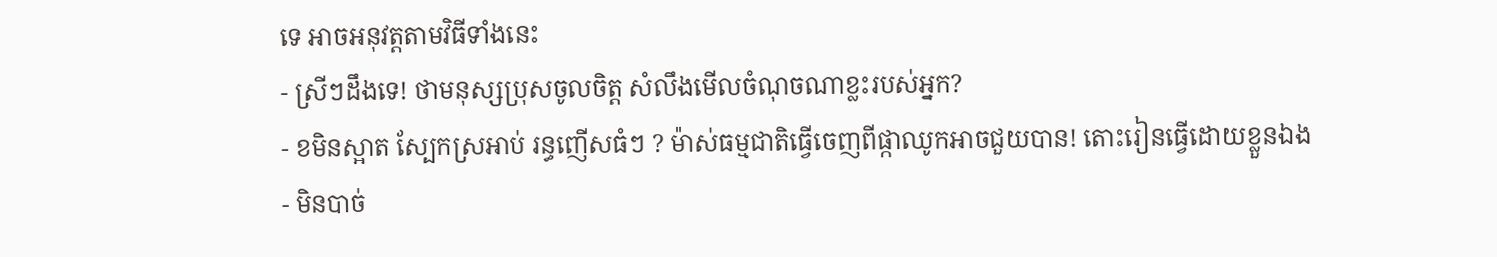ទេ អាចអនុវត្តតាមវិធីទាំងនេះ
- ស្រីៗដឹងទេ! ថាមនុស្សប្រុសចូលចិត្ត សំលឹងមើលចំណុចណាខ្លះរបស់អ្នក?
- ខមិនស្អាត ស្បែកស្រអាប់ រន្ធញើសធំៗ ? ម៉ាស់ធម្មជាតិធ្វើចេញពីផ្កាឈូកអាចជួយបាន! តោះរៀនធ្វើដោយខ្លួនឯង
- មិនបាច់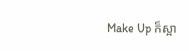Make Up ក៏ស្អា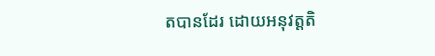តបានដែរ ដោយអនុវត្តតិ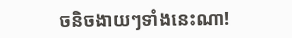ចនិចងាយៗទាំងនេះណា!